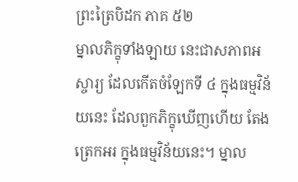ព្រះត្រៃបិដក ភាគ ៥២
ម្នាលភិក្ខុទាំងឡាយ នេះជាសភាពអស្ចារ្យ ដែលកើតចំឡែកទី ៤ ក្នុងធម្មវិន័យនេះ ដែលពួកភិក្ខុឃើញហើយ តែងត្រេកអរ ក្នុងធម្មវិន័យនេះ។ ម្នាល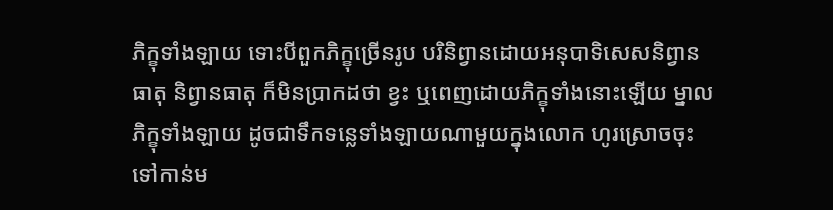ភិក្ខុទាំងឡាយ ទោះបីពួកភិក្ខុច្រើនរូប បរិនិព្វានដោយអនុបាទិសេសនិព្វានធាតុ និព្វានធាតុ ក៏មិនប្រាកដថា ខ្វះ ឬពេញដោយភិក្ខុទាំងនោះឡើយ ម្នាលភិក្ខុទាំងឡាយ ដូចជាទឹកទន្លេទាំងឡាយណាមួយក្នុងលោក ហូរស្រោចចុះទៅកាន់ម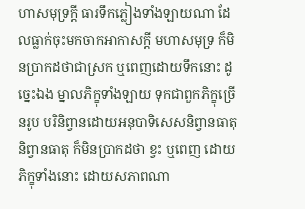ហាសមុទ្រក្តី ធារទឹកភ្លៀងទាំងឡាយណា ដែលធ្លាក់ចុះមកចាកអាកាសក្តី មហាសមុទ្រ ក៏មិនប្រាកដថាជាស្រក ឬពេញដោយទឹកនោះ ដូច្នេះឯង ម្នាលភិក្ខុទាំងឡាយ ទុកជាពួកភិក្ខុច្រើនរូប បរិនិព្វានដោយអនុបាទិសេសនិព្វានធាតុ និព្វានធាតុ ក៏មិនប្រាកដថា ខ្វះ ឬពេញ ដោយភិក្ខុទាំងនោះ ដោយសភាពណា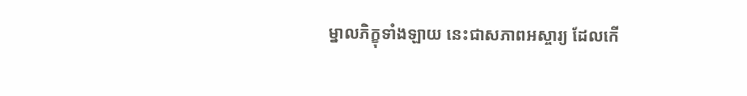ម្នាលភិក្ខុទាំងឡាយ នេះជាសភាពអស្ចារ្យ ដែលកើ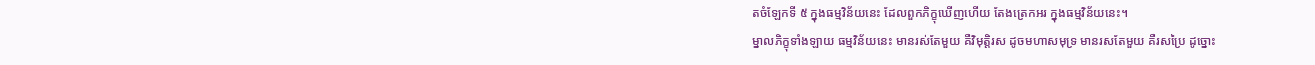តចំឡែកទី ៥ ក្នុងធម្មវិន័យនេះ ដែលពួកភិក្ខុឃើញហើយ តែងត្រេកអរ ក្នុងធម្មវិន័យនេះ។
ម្នាលភិក្ខុទាំងឡាយ ធម្មវិន័យនេះ មានរស់តែមួយ គឺវិមុត្តិរស ដូចមហាសមុទ្រ មានរសតែមួយ គឺរសប្រៃ ដូច្នោះ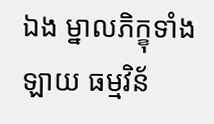ឯង ម្នាលភិក្ខុទាំងឡាយ ធម្មវិន័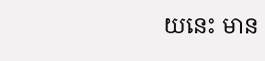យនេះ មាន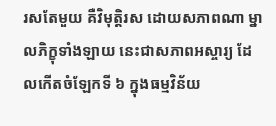រសតែមួយ គឺវិមុត្តិរស ដោយសភាពណា ម្នាលភិក្ខុទាំងឡាយ នេះជាសភាពអស្ចារ្យ ដែលកើតចំឡែកទី ៦ ក្នុងធម្មវិន័យ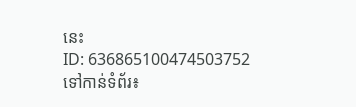នេះ
ID: 636865100474503752
ទៅកាន់ទំព័រ៖